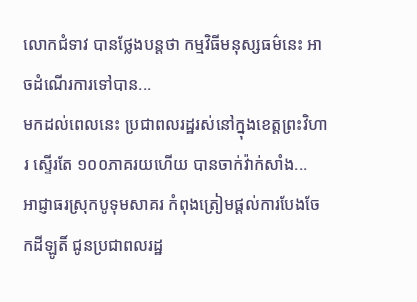លោកជំទាវ បានថ្លែងបន្តថា កម្មវិធីមនុស្សធម៌នេះ អាចដំណើរការទៅបាន...
មកដល់ពេលនេះ ប្រជាពលរដ្ឋរស់នៅក្នុងខេត្តព្រះវិហារ ស្ទើរតែ ១០០ភាគរយហើយ បានចាក់វ៉ាក់សាំង...
អាជ្ញាធរស្រុកបូទុមសាគរ កំពុងត្រៀមផ្តល់ការបែងចែកដីឡូតិ៍ ជូនប្រជាពលរដ្ឋ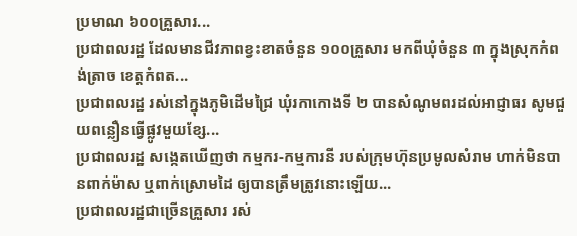ប្រមាណ ៦០០គ្រួសារ...
ប្រជាពលរដ្ឋ ដែលមានជីវភាពខ្វះខាតចំនួន ១០០គ្រួសារ មកពីឃុំចំនួន ៣ ក្នុងស្រុកកំពង់ត្រាច ខេត្តកំពត...
ប្រជាពលរដ្ឋ រស់នៅក្នុងភូមិដើមជ្រៃ ឃុំរកាកោងទី ២ បានសំណូមពរដល់អាជ្ញាធរ សូមជួយពន្លឿនធ្វើផ្លូវមួយខ្សែ...
ប្រជាពលរដ្ឋ សង្កេតឃើញថា កម្មករ-កម្មការនី របស់ក្រុមហ៊ុនប្រមូលសំរាម ហាក់មិនបានពាក់ម៉ាស ឬពាក់ស្រោមដៃ ឲ្យបានត្រឹមត្រូវនោះឡើយ...
ប្រជាពលរដ្ឋជាច្រើនគ្រួសារ រស់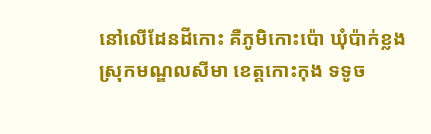នៅលើដែនដីកោះ គឺភូមិកោះប៉ោ ឃុំប៉ាក់ខ្លង ស្រុកមណ្ឌលសីមា ខេត្តកោះកុង ទទូច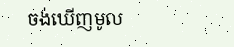ចង់ឃើញមូល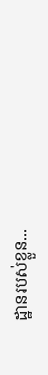ដ្ឋានរបស់ខ្លួន...